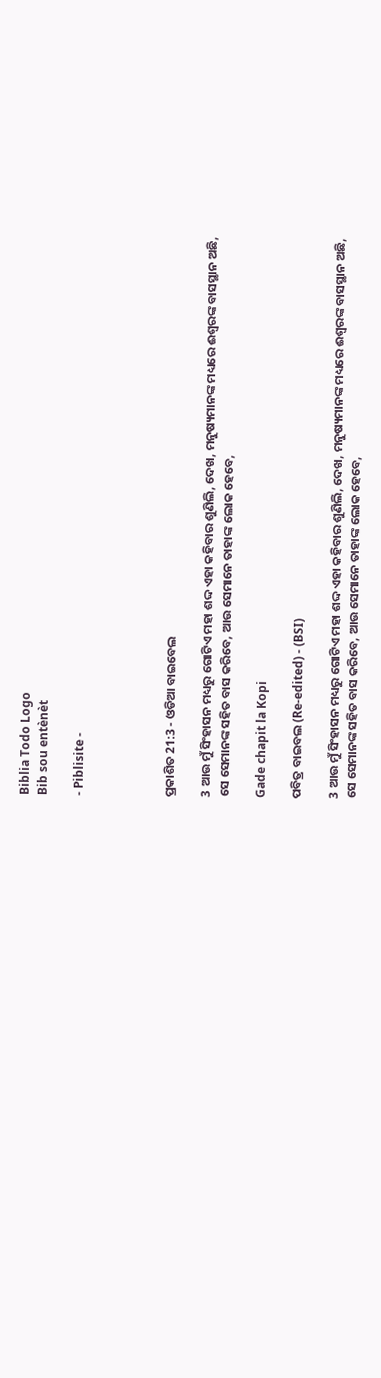Biblia Todo Logo
Bib sou entènèt

- Piblisite -




ପ୍ରକାଶିତ 21:3 - ଓଡିଆ ବାଇବେଲ

3 ଆଉ ମୁଁ ସିଂହାସନ ମଧ୍ୟରୁ ଗୋଟିଏ ମହା ଶଦ୍ଦ ଏହା କହିବାର ଶୁଣିଲି, ଦେଖ, ମନୁଷ୍ୟମାନଙ୍କ ମଧ୍ୟରେ ଈଶ୍ୱରଙ୍କ ବାସସ୍ଥାନ ଅଛି, ସେ ସେମାନଙ୍କ ସହିତ ବାସ କରିବେ, ଆଉ ସେମାନେ ତାହାଙ୍କ ଲୋକ ହେବେ,

Gade chapit la Kopi

ପବିତ୍ର ବାଇବଲ (Re-edited) - (BSI)

3 ଆଉ ମୁଁ ସିଂହାସନ ମଧ୍ୟରୁ ଗୋଟିଏ ମହା ଶଦ୍ଦ ଏହା କହିବାର ଶୁଣିଲି, ଦେଖ, ମନୁଷ୍ୟମାନଙ୍କ ମଧ୍ୟରେ ଈଶ୍ଵରଙ୍କ ବାସସ୍ଥାନ ଅଛି, ସେ ସେମାନଙ୍କ ସହିତ ବାସ କରିବେ, ଆଉ ସେମାନେ ତାହାଙ୍କ ଲୋକ ହେବେ,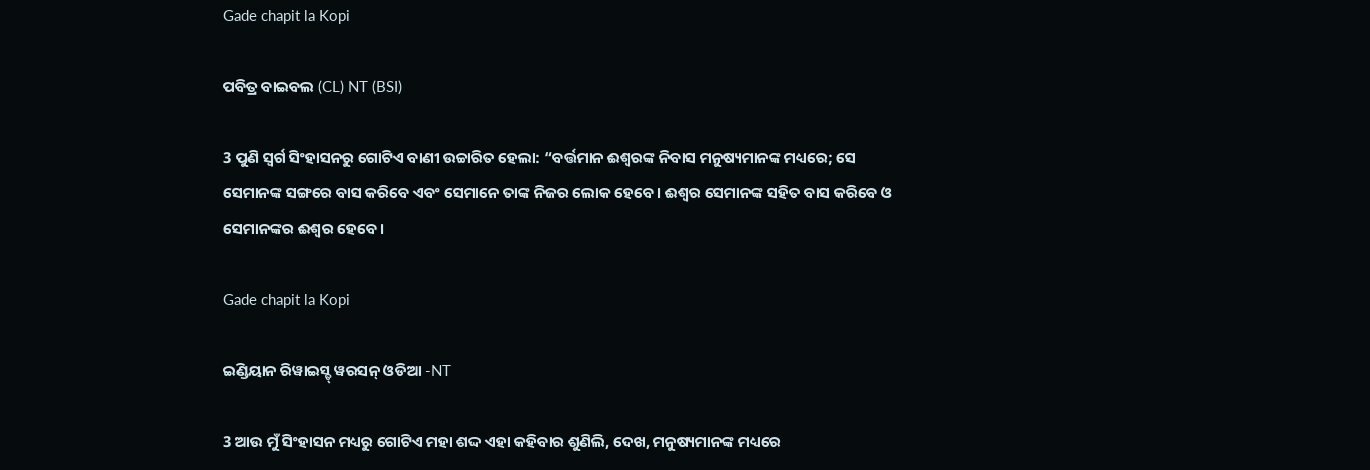Gade chapit la Kopi

ପବିତ୍ର ବାଇବଲ (CL) NT (BSI)

3 ପୁଣି ସ୍ୱର୍ଗ ସିଂହାସନରୁ ଗୋଟିଏ ବାଣୀ ଉଚ୍ଚାରିତ ହେଲା: “ବର୍ତ୍ତମାନ ଈଶ୍ୱରଙ୍କ ନିବାସ ମନୁଷ୍ୟମାନଙ୍କ ମଧ୍ୟରେ; ସେ ସେମାନଙ୍କ ସଙ୍ଗରେ ବାସ କରିବେ ଏବଂ ସେମାନେ ତାଙ୍କ ନିଜର ଲୋକ ହେବେ। ଈଶ୍ୱର ସେମାନଙ୍କ ସହିତ ବାସ କରିବେ ଓ ସେମାନଙ୍କର ଈଶ୍ୱର ହେବେ।

Gade chapit la Kopi

ଇଣ୍ଡିୟାନ ରିୱାଇସ୍ଡ୍ ୱରସନ୍ ଓଡିଆ -NT

3 ଆଉ ମୁଁ ସିଂହାସନ ମଧ୍ୟରୁ ଗୋଟିଏ ମହା ଶଦ୍ଦ ଏହା କହିବାର ଶୁଣିଲି, ଦେଖ, ମନୁଷ୍ୟମାନଙ୍କ ମଧ୍ୟରେ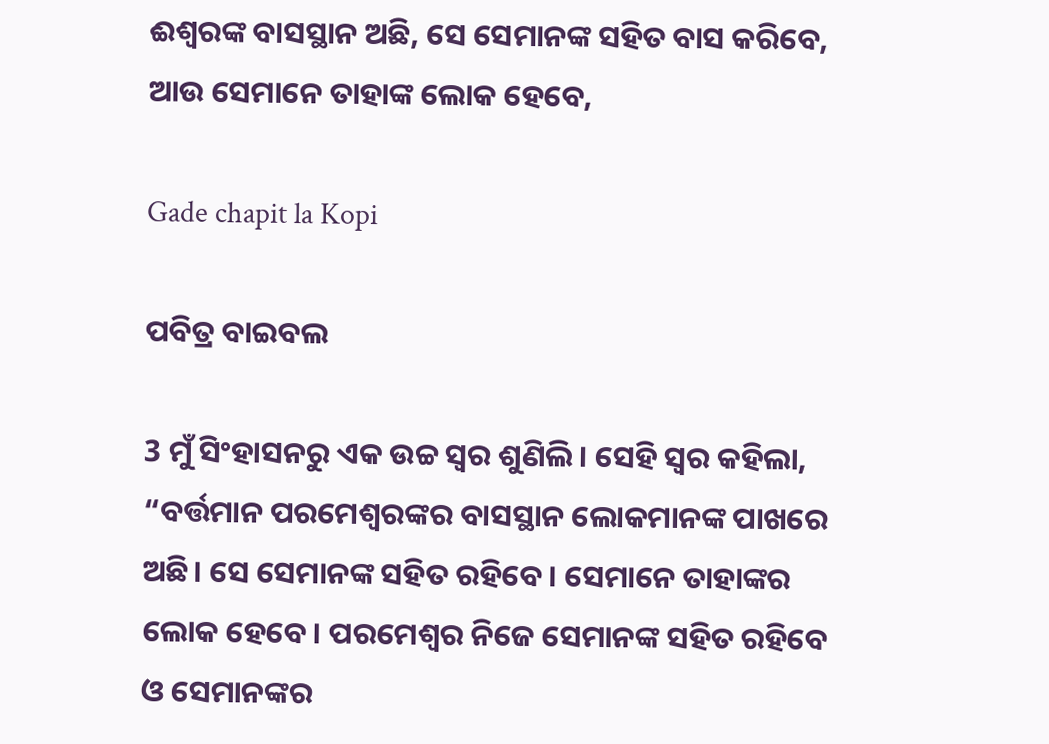ଈଶ୍ବରଙ୍କ ବାସସ୍ଥାନ ଅଛି, ସେ ସେମାନଙ୍କ ସହିତ ବାସ କରିବେ, ଆଉ ସେମାନେ ତାହାଙ୍କ ଲୋକ ହେବେ,

Gade chapit la Kopi

ପବିତ୍ର ବାଇବଲ

3 ମୁଁ ସିଂହାସନରୁ ଏକ ଉଚ୍ଚ ସ୍ୱର ଶୁଣିଲି। ସେହି ସ୍ୱର କହିଲା, “ବର୍ତ୍ତମାନ ପରମେଶ୍ୱରଙ୍କର ବାସସ୍ଥାନ ଲୋକମାନଙ୍କ ପାଖରେ ଅଛି। ସେ ସେମାନଙ୍କ ସହିତ ରହିବେ। ସେମାନେ ତାହାଙ୍କର ଲୋକ ହେବେ। ପରମେଶ୍ୱର ନିଜେ ସେମାନଙ୍କ ସହିତ ରହିବେ ଓ ସେମାନଙ୍କର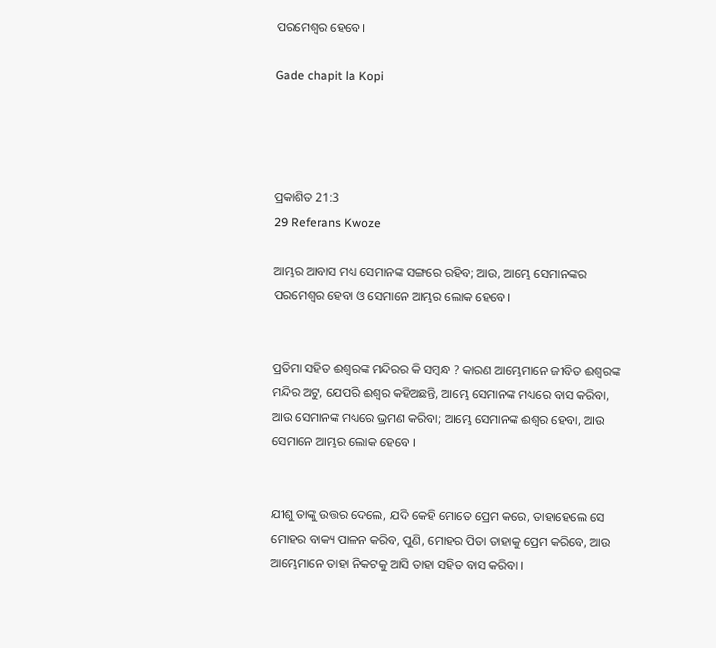ପରମେଶ୍ୱର ହେବେ।

Gade chapit la Kopi




ପ୍ରକାଶିତ 21:3
29 Referans Kwoze

ଆମ୍ଭର ଆବାସ ମଧ୍ୟ ସେମାନଙ୍କ ସଙ୍ଗରେ ରହିବ; ଆଉ, ଆମ୍ଭେ ସେମାନଙ୍କର ପରମେଶ୍ୱର ହେବା ଓ ସେମାନେ ଆମ୍ଭର ଲୋକ ହେବେ।


ପ୍ରତିମା ସହିତ ଈଶ୍ୱରଙ୍କ ମନ୍ଦିରର କି ସମ୍ବନ୍ଧ ? କାରଣ ଆମ୍ଭେମାନେ ଜୀବିତ ଈଶ୍ୱରଙ୍କ ମନ୍ଦିର ଅଟୁ, ଯେପରି ଈଶ୍ୱର କହିଅଛନ୍ତି, ଆମ୍ଭେ ସେମାନଙ୍କ ମଧ୍ୟରେ ବାସ କରିବା, ଆଉ ସେମାନଙ୍କ ମଧ୍ୟରେ ଭ୍ରମଣ କରିବା; ଆମ୍ଭେ ସେମାନଙ୍କ ଈଶ୍ୱର ହେବା, ଆଉ ସେମାନେ ଆମ୍ଭର ଲୋକ ହେବେ ।


ଯୀଶୁ ତାଙ୍କୁ ଉତ୍ତର ଦେଲେ, ଯଦି କେହି ମୋତେ ପ୍ରେମ କରେ, ତାହାହେଲେ ସେ ମୋହର ବାକ୍ୟ ପାଳନ କରିବ, ପୁଣି, ମୋହର ପିତା ତାହାକୁ ପ୍ରେମ କରିବେ, ଆଉ ଆମ୍ଭେମାନେ ତାହା ନିକଟକୁ ଆସି ତାହା ସହିତ ବାସ କରିବା ।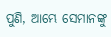ପୁଣି, ଆମ୍ଭେ ସେମାନଙ୍କୁ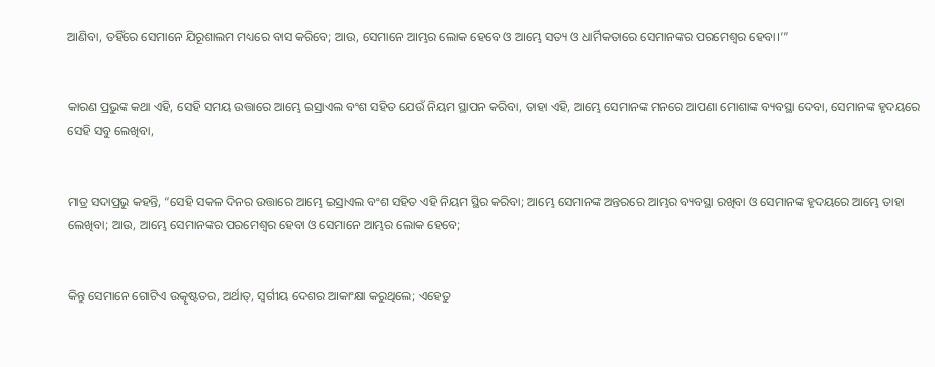ଆଣିବା, ତହିଁରେ ସେମାନେ ଯିରୂଶାଲମ ମଧ୍ୟରେ ବାସ କରିବେ; ଆଉ, ସେମାନେ ଆମ୍ଭର ଲୋକ ହେବେ ଓ ଆମ୍ଭେ ସତ୍ୟ ଓ ଧାର୍ମିକତାରେ ସେମାନଙ୍କର ପରମେଶ୍ୱର ହେବା।’”


କାରଣ ପ୍ରଭୁଙ୍କ କଥା ଏହି, ସେହି ସମୟ ଉତ୍ତାରେ ଆମ୍ଭେ ଇସ୍ରାଏଲ ବଂଶ ସହିତ ଯେଉଁ ନିୟମ ସ୍ଥାପନ କରିବା, ତାହା ଏହି, ଆମ୍ଭେ ସେମାନଙ୍କ ମନରେ ଆପଣା ମୋଶାଙ୍କ ବ୍ୟବସ୍ଥା ଦେବା, ସେମାନଙ୍କ ହୃଦୟରେ ସେହି ସବୁ ଲେଖିବା,


ମାତ୍ର ସଦାପ୍ରଭୁ କହନ୍ତି, “ସେହି ସକଳ ଦିନର ଉତ୍ତାରେ ଆମ୍ଭେ ଇସ୍ରାଏଲ ବଂଶ ସହିତ ଏହି ନିୟମ ସ୍ଥିର କରିବା; ଆମ୍ଭେ ସେମାନଙ୍କ ଅନ୍ତରରେ ଆମ୍ଭର ବ୍ୟବସ୍ଥା ରଖିବା ଓ ସେମାନଙ୍କ ହୃଦୟରେ ଆମ୍ଭେ ତାହା ଲେଖିବା; ଆଉ, ଆମ୍ଭେ ସେମାନଙ୍କର ପରମେଶ୍ୱର ହେବା ଓ ସେମାନେ ଆମ୍ଭର ଲୋକ ହେବେ;


କିନ୍ତୁ ସେମାନେ ଗୋଟିଏ ଉତ୍କୃଷ୍ଟତର, ଅର୍ଥାତ୍‍, ସ୍ୱର୍ଗୀୟ ଦେଶର ଆକାଂକ୍ଷା କରୁଥିଲେ; ଏହେତୁ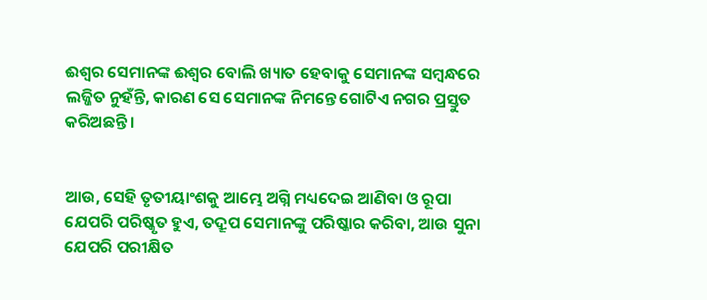ଈଶ୍ୱର ସେମାନଙ୍କ ଈଶ୍ୱର ବୋଲି ଖ୍ୟାତ ହେବାକୁ ସେମାନଙ୍କ ସମ୍ବନ୍ଧରେ ଲଜ୍ଜିତ ନୁହଁନ୍ତି, କାରଣ ସେ ସେମାନଙ୍କ ନିମନ୍ତେ ଗୋଟିଏ ନଗର ପ୍ରସ୍ତୁତ କରିଅଛନ୍ତି ।


ଆଉ, ସେହି ତୃତୀୟାଂଶକୁ ଆମ୍ଭେ ଅଗ୍ନି ମଧ୍ୟଦେଇ ଆଣିବା ଓ ରୂପା ଯେପରି ପରିଷ୍କୃତ ହୁଏ, ତଦ୍ରୂପ ସେମାନଙ୍କୁ ପରିଷ୍କାର କରିବା, ଆଉ ସୁନା ଯେପରି ପରୀକ୍ଷିତ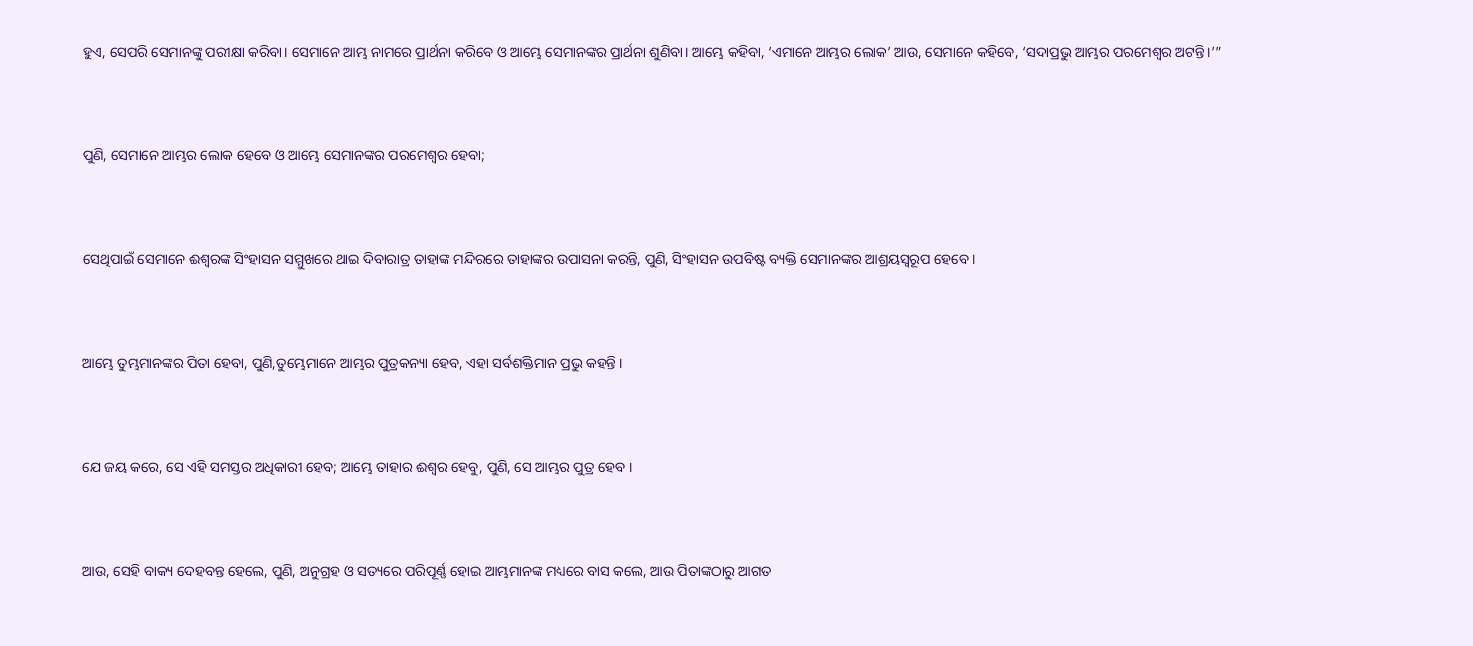ହୁଏ, ସେପରି ସେମାନଙ୍କୁ ପରୀକ୍ଷା କରିବା। ସେମାନେ ଆମ୍ଭ ନାମରେ ପ୍ରାର୍ଥନା କରିବେ ଓ ଆମ୍ଭେ ସେମାନଙ୍କର ପ୍ରାର୍ଥନା ଶୁଣିବା। ଆମ୍ଭେ କହିବା, ‘ଏମାନେ ଆମ୍ଭର ଲୋକ’ ଆଉ, ସେମାନେ କହିବେ, ‘ସଦାପ୍ରଭୁ ଆମ୍ଭର ପରମେଶ୍ୱର ଅଟନ୍ତି।’”


ପୁଣି, ସେମାନେ ଆମ୍ଭର ଲୋକ ହେବେ ଓ ଆମ୍ଭେ ସେମାନଙ୍କର ପରମେଶ୍ୱର ହେବା;


ସେଥିପାଇଁ ସେମାନେ ଈଶ୍ୱରଙ୍କ ସିଂହାସନ ସମ୍ମୁଖରେ ଥାଇ ଦିବାରାତ୍ର ତାହାଙ୍କ ମନ୍ଦିରରେ ତାହାଙ୍କର ଉପାସନା କରନ୍ତି, ପୁଣି, ସିଂହାସନ ଉପବିଷ୍ଟ ବ୍ୟକ୍ତି ସେମାନଙ୍କର ଆଶ୍ରୟସ୍ୱରୂପ ହେବେ ।


ଆମ୍ଭେ ତୁମ୍ଭମାନଙ୍କର ପିତା ହେବା, ପୁଣି,ତୁମ୍ଭେମାନେ ଆମ୍ଭର ପୁତ୍ରକନ୍ୟା ହେବ, ଏହା ସର୍ବଶକ୍ତିମାନ ପ୍ରଭୁ କହନ୍ତି ।


ଯେ ଜୟ କରେ, ସେ ଏହି ସମସ୍ତର ଅଧିକାରୀ ହେବ; ଆମ୍ଭେ ତାହାର ଈଶ୍ୱର ହେବୁ, ପୁଣି, ସେ ଆମ୍ଭର ପୁତ୍ର ହେବ ।


ଆଉ, ସେହି ବାକ୍ୟ ଦେହବନ୍ତ ହେଲେ, ପୁଣି, ଅନୁଗ୍ରହ ଓ ସତ୍ୟରେ ପରିପୂର୍ଣ୍ଣ ହୋଇ ଆମ୍ଭମାନଙ୍କ ମଧ୍ୟରେ ବାସ କଲେ, ଆଉ ପିତାଙ୍କଠାରୁ ଆଗତ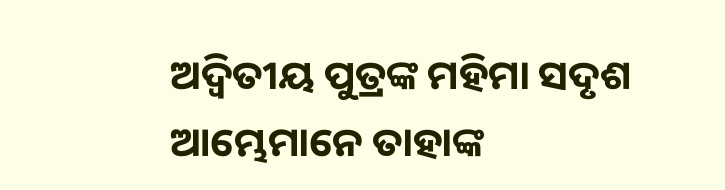ଅଦ୍ୱିତୀୟ ପୁତ୍ରଙ୍କ ମହିମା ସଦୃଶ ଆମ୍ଭେମାନେ ତାହାଙ୍କ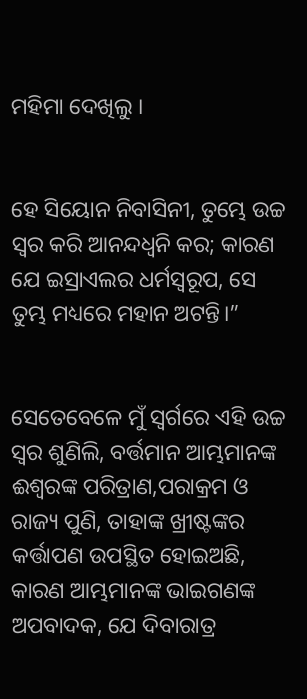ମହିମା ଦେଖିଲୁ ।


ହେ ସିୟୋନ ନିବାସିନୀ, ତୁମ୍ଭେ ଉଚ୍ଚ ସ୍ୱର କରି ଆନନ୍ଦଧ୍ୱନି କର; କାରଣ ଯେ ଇସ୍ରାଏଲର ଧର୍ମସ୍ୱରୂପ, ସେ ତୁମ୍ଭ ମଧ୍ୟରେ ମହାନ ଅଟନ୍ତି।”


ସେତେବେଳେ ମୁଁ ସ୍ୱର୍ଗରେ ଏହି ଉଚ୍ଚ ସ୍ୱର ଶୁଣିଲି, ବର୍ତ୍ତମାନ ଆମ୍ଭମାନଙ୍କ ଈଶ୍ୱରଙ୍କ ପରିତ୍ରାଣ,ପରାକ୍ରମ ଓ ରାଜ୍ୟ ପୁଣି, ତାହାଙ୍କ ଖ୍ରୀଷ୍ଟଙ୍କର କର୍ତ୍ତାପଣ ଉପସ୍ଥିତ ହୋଇଅଛି, କାରଣ ଆମ୍ଭମାନଙ୍କ ଭାଇଗଣଙ୍କ ଅପବାଦକ, ଯେ ଦିବାରାତ୍ର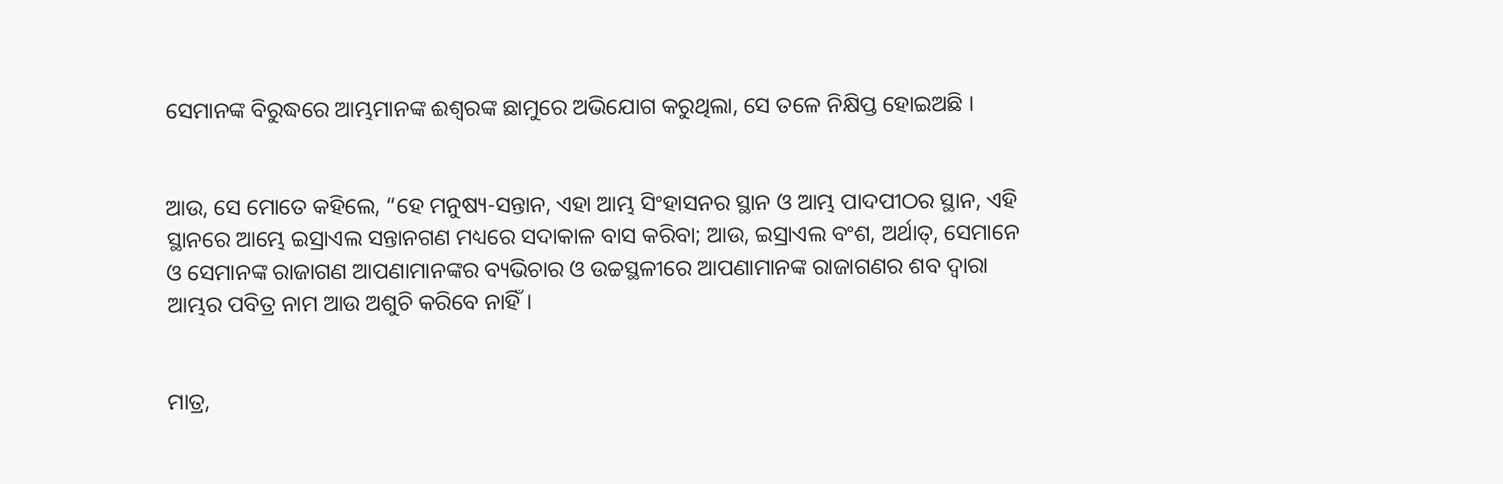ସେମାନଙ୍କ ବିରୁଦ୍ଧରେ ଆମ୍ଭମାନଙ୍କ ଈଶ୍ୱରଙ୍କ ଛାମୁରେ ଅଭିଯୋଗ କରୁଥିଲା, ସେ ତଳେ ନିକ୍ଷିପ୍ତ ହୋଇଅଛି ।


ଆଉ, ସେ ମୋତେ କହିଲେ, “ହେ ମନୁଷ୍ୟ-ସନ୍ତାନ, ଏହା ଆମ୍ଭ ସିଂହାସନର ସ୍ଥାନ ଓ ଆମ୍ଭ ପାଦପୀଠର ସ୍ଥାନ, ଏହି ସ୍ଥାନରେ ଆମ୍ଭେ ଇସ୍ରାଏଲ ସନ୍ତାନଗଣ ମଧ୍ୟରେ ସଦାକାଳ ବାସ କରିବା; ଆଉ, ଇସ୍ରାଏଲ ବଂଶ, ଅର୍ଥାତ୍‍, ସେମାନେ ଓ ସେମାନଙ୍କ ରାଜାଗଣ ଆପଣାମାନଙ୍କର ବ୍ୟଭିଚାର ଓ ଉଚ୍ଚସ୍ଥଳୀରେ ଆପଣାମାନଙ୍କ ରାଜାଗଣର ଶବ ଦ୍ୱାରା ଆମ୍ଭର ପବିତ୍ର ନାମ ଆଉ ଅଶୁଚି କରିବେ ନାହିଁ।


ମାତ୍ର,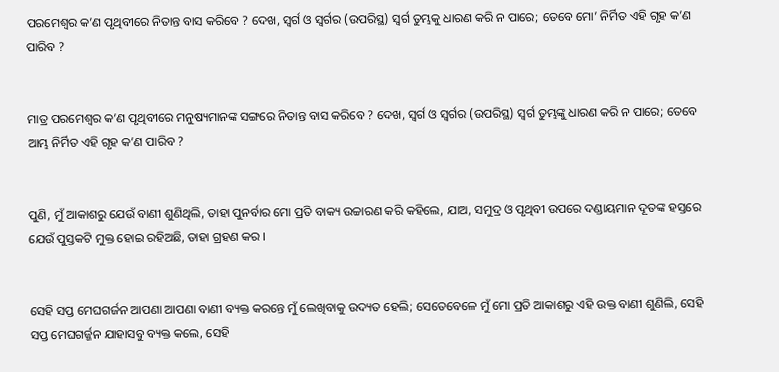ପରମେଶ୍ୱର କ’ଣ ପୃଥିବୀରେ ନିତାନ୍ତ ବାସ କରିବେ ? ଦେଖ, ସ୍ୱର୍ଗ ଓ ସ୍ୱର୍ଗର (ଉପରିସ୍ଥ) ସ୍ୱର୍ଗ ତୁମ୍ଭକୁ ଧାରଣ କରି ନ ପାରେ; ତେବେ ମୋ’ ନିର୍ମିତ ଏହି ଗୃହ କ’ଣ ପାରିବ ?


ମାତ୍ର ପରମେଶ୍ୱର କ’ଣ ପୃଥିବୀରେ ମନୁଷ୍ୟମାନଙ୍କ ସଙ୍ଗରେ ନିତାନ୍ତ ବାସ କରିବେ ? ଦେଖ, ସ୍ୱର୍ଗ ଓ ସ୍ୱର୍ଗର (ଉପରିସ୍ଥ) ସ୍ୱର୍ଗ ତୁମ୍ଭଙ୍କୁ ଧାରଣ କରି ନ ପାରେ; ତେବେ ଆମ୍ଭ ନିର୍ମିତ ଏହି ଗୃହ କ’ଣ ପାରିବ ?


ପୁଣି, ମୁଁ ଆକାଶରୁ ଯେଉଁ ବାଣୀ ଶୁଣିଥିଲି, ତାହା ପୁନର୍ବାର ମୋ ପ୍ରତି ବାକ୍ୟ ଉଚ୍ଚାରଣ କରି କହିଲେ, ଯାଅ, ସମୁଦ୍ର ଓ ପୃଥିବୀ ଉପରେ ଦଣ୍ଡାୟମାନ ଦୂତଙ୍କ ହସ୍ତରେ ଯେଉଁ ପୁସ୍ତକଟି ମୁକ୍ତ ହୋଇ ରହିଅଛି, ତାହା ଗ୍ରହଣ କର ।


ସେହି ସପ୍ତ ମେଘଗର୍ଜନ ଆପଣା ଆପଣା ବାଣୀ ବ୍ୟକ୍ତ କରନ୍ତେ ମୁଁ ଲେଖିବାକୁ ଉଦ୍ୟତ ହେଲି; ସେତେବେଳେ ମୁଁ ମୋ ପ୍ରତି ଆକାଶରୁ ଏହି ଉକ୍ତ ବାଣୀ ଶୁଣିଲି, ସେହି ସପ୍ତ ମେଘଗର୍ଜ୍ଜନ ଯାହାସବୁ ବ୍ୟକ୍ତ କଲେ, ସେହି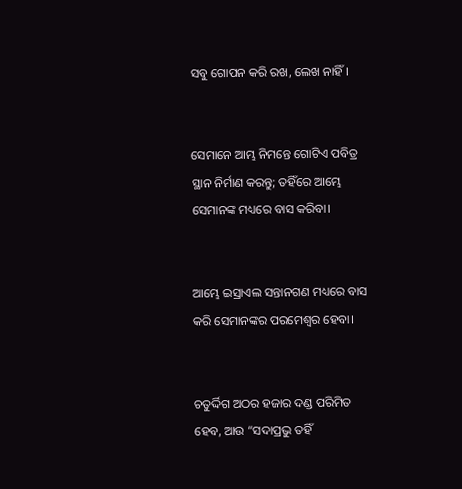ସବୁ ଗୋପନ କରି ରଖ, ଲେଖ ନାହିଁ ।


ସେମାନେ ଆମ୍ଭ ନିମନ୍ତେ ଗୋଟିଏ ପବିତ୍ର ସ୍ଥାନ ନିର୍ମାଣ କରନ୍ତୁ; ତହିଁରେ ଆମ୍ଭେ ସେମାନଙ୍କ ମଧ୍ୟରେ ବାସ କରିବା।


ଆମ୍ଭେ ଇସ୍ରାଏଲ ସନ୍ତାନଗଣ ମଧ୍ୟରେ ବାସ କରି ସେମାନଙ୍କର ପରମେଶ୍ୱର ହେବା।


ଚତୁର୍ଦ୍ଦିଗ ଅଠର ହଜାର ଦଣ୍ଡ ପରିମିତ ହେବ, ଆଉ “ସଦାପ୍ରଭୁ ତହିଁ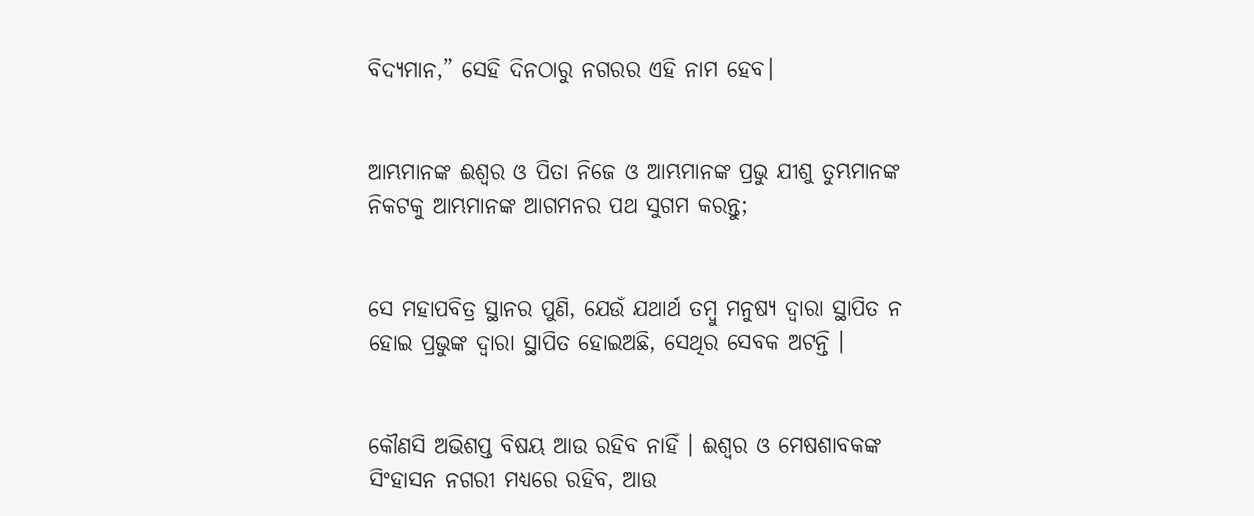ବିଦ୍ୟମାନ,” ସେହି ଦିନଠାରୁ ନଗରର ଏହି ନାମ ହେବ।


ଆମ୍ଭମାନଙ୍କ ଈଶ୍ୱର ଓ ପିତା ନିଜେ ଓ ଆମ୍ଭମାନଙ୍କ ପ୍ରଭୁ ଯୀଶୁ ତୁମ୍ଭମାନଙ୍କ ନିକଟକୁ ଆମ୍ଭମାନଙ୍କ ଆଗମନର ପଥ ସୁଗମ କରନ୍ତୁ;


ସେ ମହାପବିତ୍ର ସ୍ଥାନର ପୁଣି, ଯେଉଁ ଯଥାର୍ଥ ତମ୍ବୁ ମନୁଷ୍ୟ ଦ୍ୱାରା ସ୍ଥାପିତ ନ ହୋଇ ପ୍ରଭୁଙ୍କ ଦ୍ୱାରା ସ୍ଥାପିତ ହୋଇଅଛି, ସେଥିର ସେବକ ଅଟନ୍ତି ।


କୌଣସି ଅଭିଶପ୍ତ ବିଷୟ ଆଉ ରହିବ ନାହିଁ । ଈଶ୍ୱର ଓ ମେଷଶାବକଙ୍କ ସିଂହାସନ ନଗରୀ ମଧ୍ୟରେ ରହିବ, ଆଉ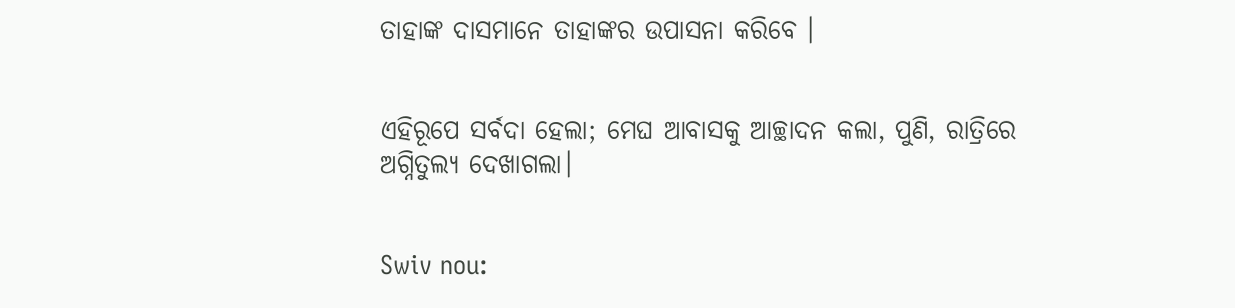ତାହାଙ୍କ ଦାସମାନେ ତାହାଙ୍କର ଉପାସନା କରିବେ ।


ଏହିରୂପେ ସର୍ବଦା ହେଲା; ମେଘ ଆବାସକୁ ଆଚ୍ଛାଦନ କଲା, ପୁଣି, ରାତ୍ରିରେ ଅଗ୍ନିତୁଲ୍ୟ ଦେଖାଗଲା।


Swiv nou: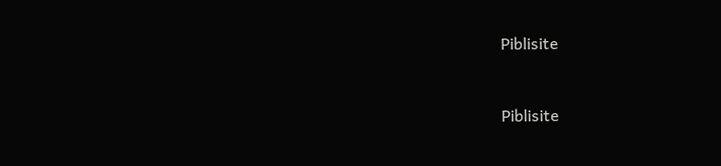Piblisite


Piblisite